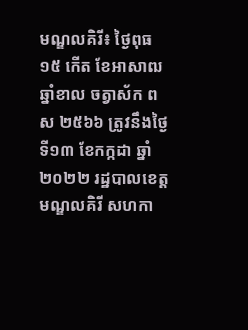មណ្ឌលគិរី៖ ថ្ងៃពុធ ១៥ កើត ខែអាសាឍ ឆ្នាំខាល ចត្វាស័ក ពស ២៥៦៦ ត្រូវនឹងថ្ងៃទី១៣ ខែកក្កដា ឆ្នាំ២០២២ រដ្ឋបាលខេត្តមណ្ឌលគិរី សហកា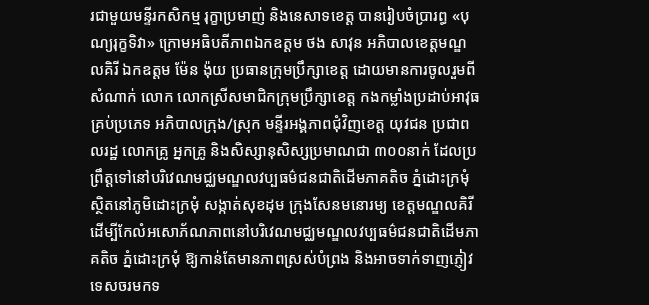រជាមួយមន្ទីរកសិកម្ម រុក្ខាប្រមាញ់ និងនេសាទខេត្ត បានរៀបចំប្រារព្ធ «បុណ្យរុក្ខទិវា» ក្រោមអធិបតីភាពឯកឧត្តម ថង សាវុន អភិបាលខេត្តមណ្ឌលគិរី ឯកឧត្តម ម៉ែន ង៉ុយ ប្រធានក្រុមប្រឹក្សាខេត្ត ដោយមានការចូលរួមពីសំណាក់ លោក លោកស្រីសមាជិកក្រុមប្រឹក្សាខេត្ត កងកម្លាំងប្រដាប់អាវុធគ្រប់ប្រភេទ អភិបាលក្រុង/ស្រុក មន្ទីរអង្គភាពជុំវិញខេត្ត យុវជន ប្រជាពលរដ្ឋ លោកគ្រូ អ្នកគ្រូ និងសិស្សានុសិស្សប្រមាណជា ៣០០នាក់ ដែលប្រព្រឹត្តទៅនៅបរិវេណមជ្ឈមណ្ឌលវប្បធម៌ជនជាតិដើមភាគតិច ភ្នំដោះក្រមុំ ស្ថិតនៅភូមិដោះក្រមុំ សង្កាត់សុខដុម ក្រុងសែនមនោរម្យ ខេត្តមណ្ឌលគិរី ដើម្បីកែលំអសោភ័ណភាពនៅបរិវេណមជ្ឈមណ្ឌលវប្បធម៌ជនជាតិដើមភាគតិច ភ្នំដោះក្រមុំ ឱ្យកាន់តែមានភាពស្រស់បំព្រង និងអាចទាក់ទាញភ្ញៀវទេសចរមកទ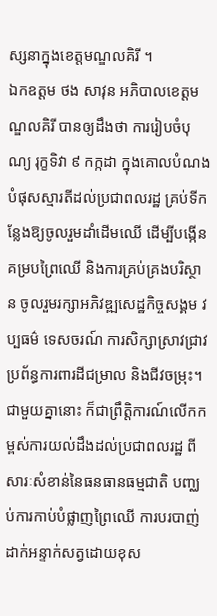ស្សនាក្នុងខេត្តមណ្ឌលគិរី ។
ឯកឧត្តម ថង សាវុន អភិបាលខេត្តមណ្ឌលគិរី បានឲ្យដឹងថា ការរៀបចំបុណ្យ រុក្ខទិវា ៩ កក្កដា ក្នុងគោលបំណងបំផុសស្មារតីដល់ប្រជាពលរដ្ឋ គ្រប់ទីកន្លែងឱ្យចូលរួមដាំដើមឈើ ដើម្បីបង្កើនគម្របព្រៃឈើ និងការគ្រប់គ្រងបរិស្ថាន ចូលរួមរក្សាអភិវឌ្ឍសេដ្ឋកិច្ចសង្គម វប្បធម៌ ទេសចរណ៍ ការសិក្សាស្រាវជ្រាវ ប្រព័ន្ធការពារដីជម្រាល និងជីវចម្រុះ។ ជាមួយគ្នានោះ ក៏ជាព្រឹត្តិការណ៍លើកកម្ពស់ការយល់ដឹងដល់ប្រជាពលរដ្ឋ ពីសារៈសំខាន់នៃធនធានធម្មជាតិ បញ្ឈប់ការកាប់បំផ្លាញព្រៃឈើ ការបរបាញ់ ដាក់អន្ទាក់សត្វដោយខុស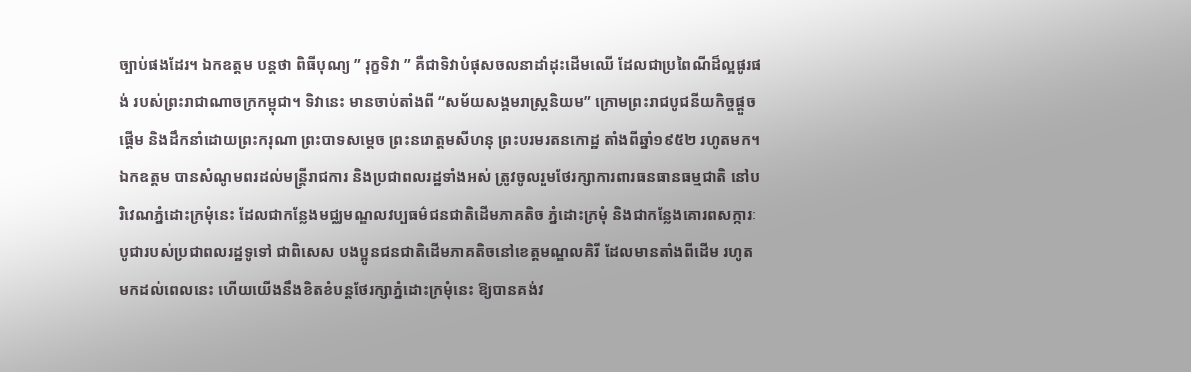ច្បាប់ផងដែរ។ ឯកឧត្តម បន្តថា ពិធីបុណ្យ ” រុក្ខទិវា ” គឺជាទិវាបំផុសចលនាដាំដុះដើមឈើ ដែលជាប្រពៃណីដ៏ល្អផូរផង់ របស់ព្រះរាជាណាចក្រកម្ពុជា។ ទិវានេះ មានចាប់តាំងពី “សម័យសង្គមរាស្រ្តនិយម” ក្រោមព្រះរាជបូជនីយកិច្ចផ្ដួចផ្ដើម និងដឹកនាំដោយព្រះករុណា ព្រះបាទសម្តេច ព្រះនរោត្តមសីហនុ ព្រះបរមរតនកោដ្ឋ តាំងពីឆ្នាំ១៩៥២ រហូតមក។ ឯកឧត្តម បានសំណូមពរដល់មន្រ្តីរាជការ និងប្រជាពលរដ្ឋទាំងអស់ ត្រូវចូលរួមថែរក្សាការពារធនធានធម្មជាតិ នៅបរិវេណភ្នំដោះក្រមុំនេះ ដែលជាកន្លែងមជ្ឈមណ្ឌលវប្បធម៌ជនជាតិដើមភាគតិច ភ្នំដោះក្រមុំ និងជាកន្លែងគោរពសក្ការៈបូជារបស់ប្រជាពលរដ្ឋទូទៅ ជាពិសេស បងប្អូនជនជាតិដើមភាគតិចនៅខេត្តមណ្ឌលគិរី ដែលមានតាំងពីដើម រហូតមកដល់ពេលនេះ ហើយយើងនឹងខិតខំបន្តថែរក្សាភ្នំដោះក្រមុំនេះ ឱ្យបានគង់វ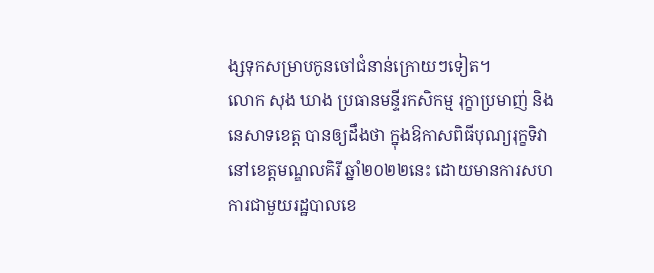ង្សទុកសម្រាបកូនចៅជំនាន់ក្រោយៗទៀត។
លោក សុង ឃាង ប្រធានមន្ទីរកសិកម្ម រុក្ខាប្រមាញ់ និងនេសាទខេត្ត បានឲ្យដឹងថា ក្នុងឱកាសពិធីបុណ្យរុក្ខទិវានៅខេត្តមណ្ឌលគិរី ឆ្នាំ២០២២នេះ ដោយមានការសហការជាមួយរដ្ឋបាលខេ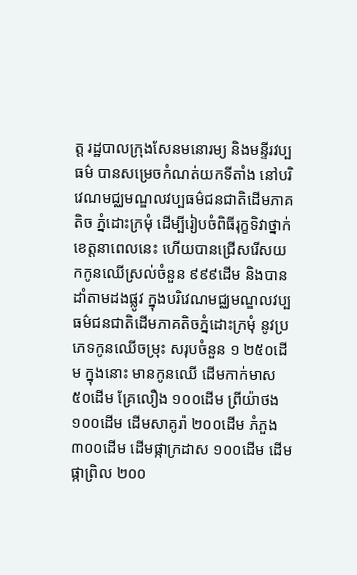ត្ត រដ្ឋបាលក្រុងសែនមនោរម្យ និងមន្ទីរវប្បធម៌ បានសម្រេចកំណត់យកទីតាំង នៅបរិវេណមជ្ឈមណ្ឌលវប្បធម៌ជនជាតិដើមភាគតិច ភ្នំដោះក្រមុំ ដើម្បីរៀបចំពិធីរុក្ខទិវាថ្នាក់ខេត្តនាពេលនេះ ហើយបានជ្រើសរើសយកកូនឈើស្រល់ចំនួន ៩៩៩ដើម និងបានដាំតាមដងផ្លូវ ក្នុងបរិវេណមជ្ឈមណ្ឌលវប្បធម៌ជនជាតិដើមភាគតិចភ្នំដោះក្រមុំ នូវប្រភេទកូនឈើចម្រុះ សរុបចំនួន ១ ២៥០ដើម ក្នុងនោះ មានកូនឈើ ដើមកាក់មាស ៥០ដើម គ្រែលឿង ១០០ដើម ព្រីយ៉ាថង ១០០ដើម ដើមសាគូរ៉ា ២០០ដើម ភំភួង ៣០០ដើម ដើមផ្កាក្រដាស ១០០ដើម ដើមផ្កាព្រិល ២០០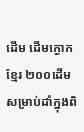ដើម ដើមក្ងោកខ្មែរ ២០០ដើម សម្រាប់ដាំក្នុងពិ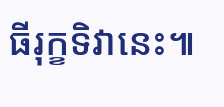ធីរុក្ខទិវានេះ៕